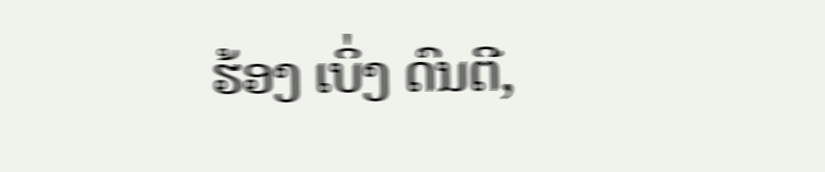ຮ້ອງ ເບິ່ງ ດົນຕີ,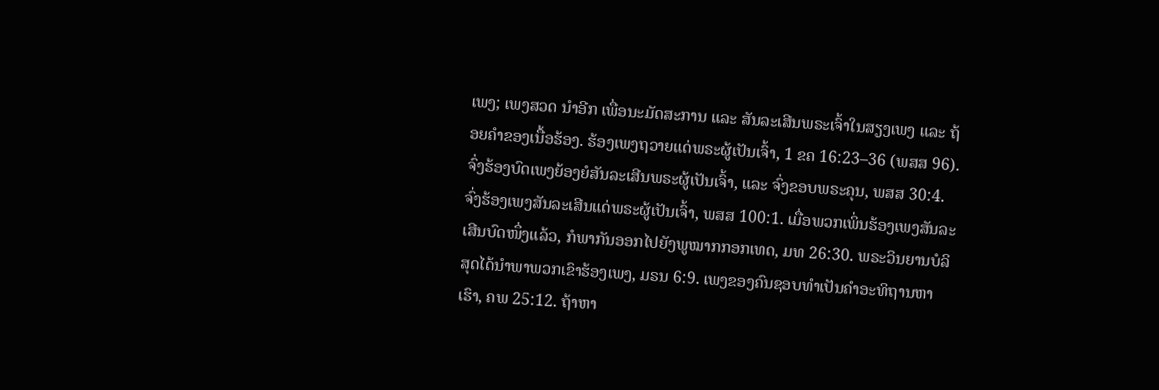ເພງ; ເພງສວດ ນຳອີກ ເພື່ອນະມັດສະການ ແລະ ສັນລະເສີນພຣະເຈົ້າໃນສຽງເພງ ແລະ ຖ້ອຍຄຳຂອງເນື້ອຮ້ອງ. ຮ້ອງເພງຖວາຍແດ່ພຣະຜູ້ເປັນເຈົ້າ, 1 ຂຄ 16:23–36 (ພສສ 96). ຈົ່ງຮ້ອງບົດເພງຍ້ອງຍໍສັນລະເສີນພຣະຜູ້ເປັນເຈົ້າ, ແລະ ຈົ່ງຂອບພຣະຄຸນ, ພສສ 30:4. ຈົ່ງຮ້ອງເພງສັນລະເສີນແດ່ພຣະຜູ້ເປັນເຈົ້າ, ພສສ 100:1. ເມື່ອພວກເພິ່ນຮ້ອງເພງສັນລະເສີນບົດໜຶ່ງແລ້ວ, ກໍພາກັນອອກໄປຍັງພູໝາກກອກເທດ, ມທ 26:30. ພຣະວິນຍານບໍລິສຸດໄດ້ນຳພາພວກເຂົາຮ້ອງເພງ, ມຣນ 6:9. ເພງຂອງຄົນຊອບທຳເປັນຄຳອະທິຖານຫາເຮົາ, ຄພ 25:12. ຖ້າຫາ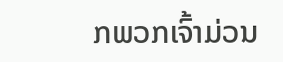ກພວກເຈົ້າມ່ວນ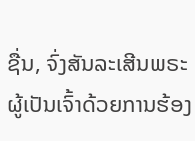ຊື່ນ, ຈົ່ງສັນລະເສີນພຣະຜູ້ເປັນເຈົ້າດ້ວຍການຮ້ອງ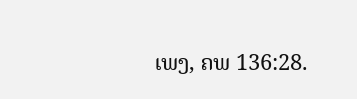ເພງ, ຄພ 136:28.